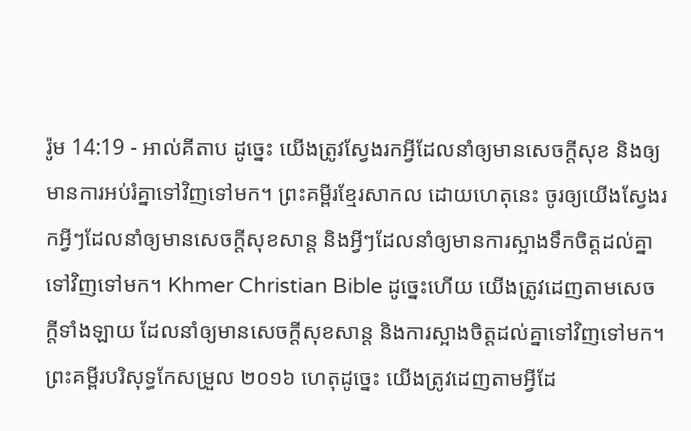រ៉ូម 14:19 - អាល់គីតាប ដូច្នេះ យើងត្រូវស្វែងរកអ្វីដែលនាំឲ្យមានសេចក្ដីសុខ និងឲ្យមានការអប់រំគ្នាទៅវិញទៅមក។ ព្រះគម្ពីរខ្មែរសាកល ដោយហេតុនេះ ចូរឲ្យយើងស្វែងរកអ្វីៗដែលនាំឲ្យមានសេចក្ដីសុខសាន្ត និងអ្វីៗដែលនាំឲ្យមានការស្អាងទឹកចិត្តដល់គ្នាទៅវិញទៅមក។ Khmer Christian Bible ដូច្នេះហើយ យើងត្រូវដេញតាមសេចក្ដីទាំងឡាយ ដែលនាំឲ្យមានសេចក្ដីសុខសាន្ដ និងការស្អាងចិត្ដដល់គ្នាទៅវិញទៅមក។ ព្រះគម្ពីរបរិសុទ្ធកែសម្រួល ២០១៦ ហេតុដូច្នេះ យើងត្រូវដេញតាមអ្វីដែ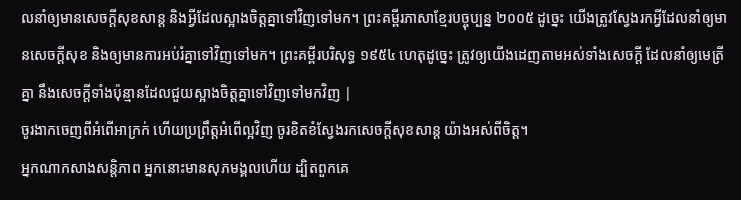លនាំឲ្យមានសេចក្ដីសុខសាន្ត និងអ្វីដែលស្អាងចិត្តគ្នាទៅវិញទៅមក។ ព្រះគម្ពីរភាសាខ្មែរបច្ចុប្បន្ន ២០០៥ ដូច្នេះ យើងត្រូវស្វែងរកអ្វីដែលនាំឲ្យមានសេចក្ដីសុខ និងឲ្យមានការអប់រំគ្នាទៅវិញទៅមក។ ព្រះគម្ពីរបរិសុទ្ធ ១៩៥៤ ហេតុដូច្នេះ ត្រូវឲ្យយើងដេញតាមអស់ទាំងសេចក្ដី ដែលនាំឲ្យមេត្រីគ្នា នឹងសេចក្ដីទាំងប៉ុន្មានដែលជួយស្អាងចិត្តគ្នាទៅវិញទៅមកវិញ |
ចូរងាកចេញពីអំពើអាក្រក់ ហើយប្រព្រឹត្តអំពើល្អវិញ ចូរខិតខំស្វែងរកសេចក្ដីសុខសាន្ត យ៉ាងអស់ពីចិត្ត។
អ្នកណាកសាងសន្ដិភាព អ្នកនោះមានសុភមង្គលហើយ ដ្បិតពួកគេ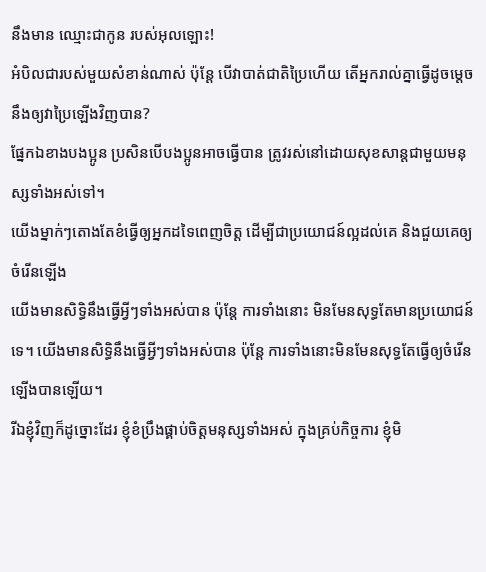នឹងមាន ឈ្មោះជាកូន របស់អុលឡោះ!
អំបិលជារបស់មួយសំខាន់ណាស់ ប៉ុន្ដែ បើវាបាត់ជាតិប្រៃហើយ តើអ្នករាល់គ្នាធ្វើដូចម្ដេចនឹងឲ្យវាប្រៃឡើងវិញបាន?
ផ្នែកឯខាងបងប្អូន ប្រសិនបើបងប្អូនអាចធ្វើបាន ត្រូវរស់នៅដោយសុខសាន្ដជាមួយមនុស្សទាំងអស់ទៅ។
យើងម្នាក់ៗតោងតែខំធ្វើឲ្យអ្នកដទៃពេញចិត្ដ ដើម្បីជាប្រយោជន៍ល្អដល់គេ និងជួយគេឲ្យចំរើនឡើង
យើងមានសិទ្ធិនឹងធ្វើអ្វីៗទាំងអស់បាន ប៉ុន្ដែ ការទាំងនោះ មិនមែនសុទ្ធតែមានប្រយោជន៍ទេ។ យើងមានសិទ្ធិនឹងធ្វើអ្វីៗទាំងអស់បាន ប៉ុន្ដែ ការទាំងនោះមិនមែនសុទ្ធតែធ្វើឲ្យចំរើនឡើងបានឡើយ។
រីឯខ្ញុំវិញក៏ដូច្នោះដែរ ខ្ញុំខំប្រឹងផ្គាប់ចិត្ដមនុស្សទាំងអស់ ក្នុងគ្រប់កិច្ចការ ខ្ញុំមិ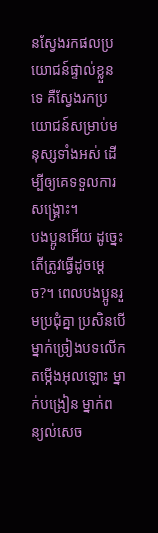នស្វែងរកផលប្រយោជន៍ផ្ទាល់ខ្លួនទេ គឺស្វែងរកប្រយោជន៍សម្រាប់មនុស្សទាំងអស់ ដើម្បីឲ្យគេទទួលការសង្គ្រោះ។
បងប្អូនអើយ ដូច្នេះតើត្រូវធ្វើដូចម្ដេច?។ ពេលបងប្អូនរួមប្រជុំគ្នា ប្រសិនបើម្នាក់ច្រៀងបទលើកតម្កើងអុលឡោះ ម្នាក់បង្រៀន ម្នាក់ពន្យល់សេច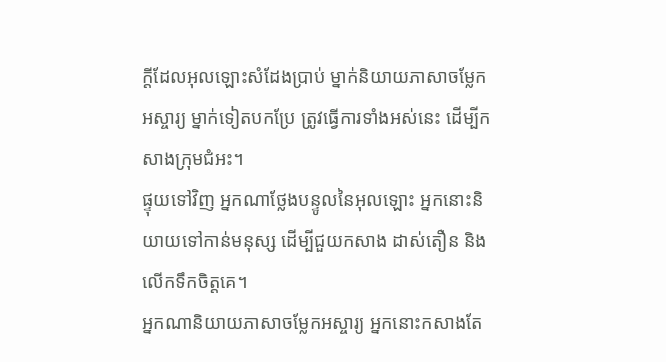ក្ដីដែលអុលឡោះសំដែងប្រាប់ ម្នាក់និយាយភាសាចម្លែកអស្ចារ្យ ម្នាក់ទៀតបកប្រែ ត្រូវធ្វើការទាំងអស់នេះ ដើម្បីកសាងក្រុមជំអះ។
ផ្ទុយទៅវិញ អ្នកណាថ្លែងបន្ទូលនៃអុលឡោះ អ្នកនោះនិយាយទៅកាន់មនុស្ស ដើម្បីជួយកសាង ដាស់តឿន និងលើកទឹកចិត្ដគេ។
អ្នកណានិយាយភាសាចម្លែកអស្ចារ្យ អ្នកនោះកសាងតែ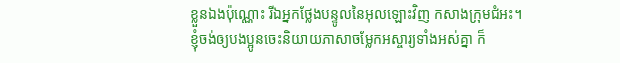ខ្លួនឯងប៉ុណ្ណោះ រីឯអ្នកថ្លែងបន្ទូលនៃអុលឡោះវិញ កសាងក្រុមជំអះ។
ខ្ញុំចង់ឲ្យបងប្អូនចេះនិយាយភាសាចម្លែកអស្ចារ្យទាំងអស់គ្នា ក៏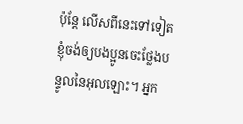ប៉ុន្ដែ លើសពីនេះទៅទៀត ខ្ញុំចង់ឲ្យបងប្អូនចេះថ្លែងបន្ទូលនៃអុលឡោះ។ អ្នក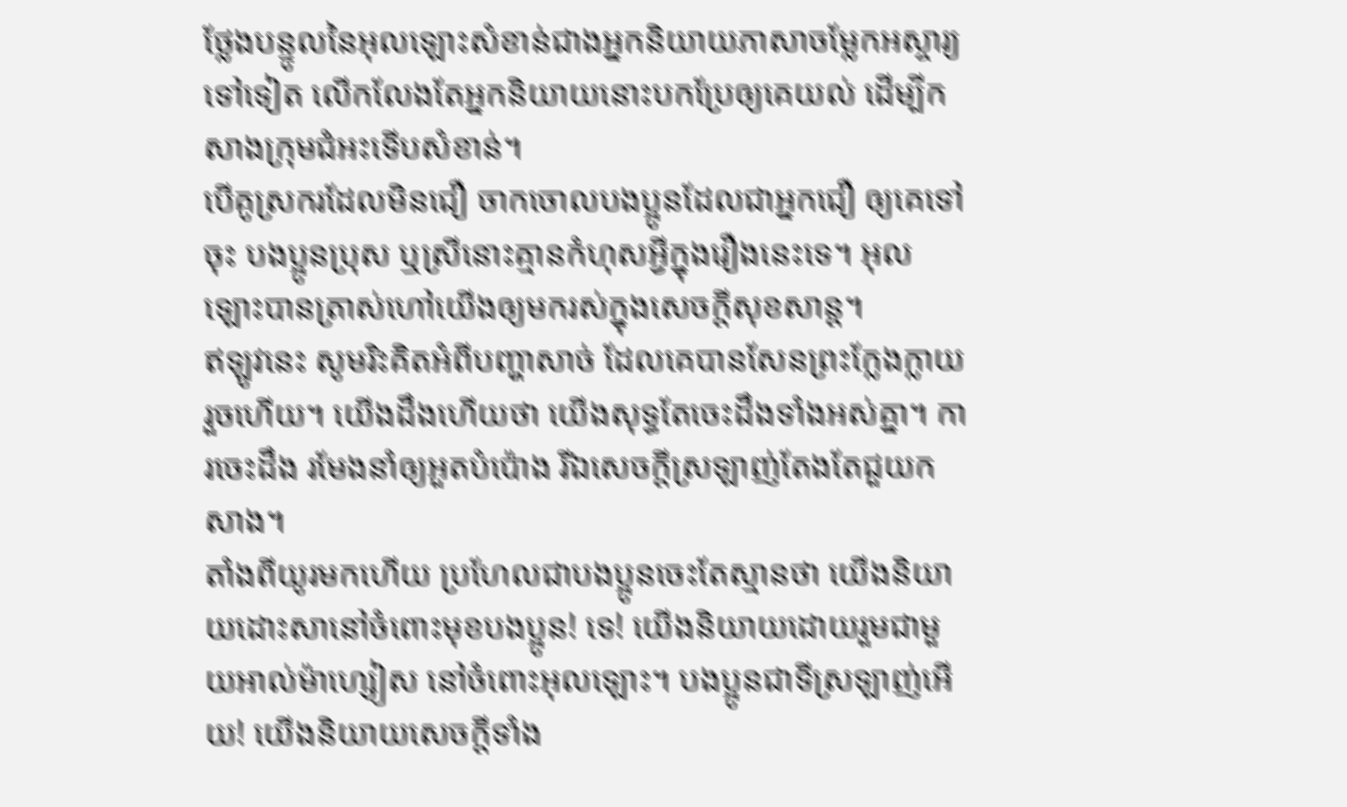ថ្លែងបន្ទូលនៃអុលឡោះសំខាន់ជាងអ្នកនិយាយភាសាចម្លែកអស្ចារ្យទៅទៀត លើកលែងតែអ្នកនិយាយនោះបកប្រែឲ្យគេយល់ ដើម្បីកសាងក្រុមជំអះទើបសំខាន់។
បើគូស្រករដែលមិនជឿ ចាកចោលបងប្អូនដែលជាអ្នកជឿ ឲ្យគេទៅចុះ បងប្អូនប្រុស ឬស្រីនោះគ្មានកំហុសអ្វីក្នុងរឿងនេះទេ។ អុលឡោះបានត្រាស់ហៅយើងឲ្យមករស់ក្នុងសេចក្ដីសុខសាន្ដ។
ឥឡូវនេះ សូមរិះគិតអំពីបញ្ហាសាច់ ដែលគេបានសែនព្រះក្លែងក្លាយរួចហើយ។ យើងដឹងហើយថា យើងសុទ្ធតែចេះដឹងទាំងអស់គ្នា។ ការចេះដឹង រមែងនាំឲ្យអួតបំប៉ោង រីឯសេចក្ដីស្រឡាញ់តែងតែជួយកសាង។
តាំងពីយូរមកហើយ ប្រហែលជាបងប្អូនចេះតែស្មានថា យើងនិយាយដោះសានៅចំពោះមុខបងប្អូន! ទេ! យើងនិយាយដោយរួមជាមួយអាល់ម៉ាហ្សៀស នៅចំពោះអុលឡោះ។ បងប្អូនជាទីស្រឡាញ់អើយ! យើងនិយាយសេចក្ដីទាំង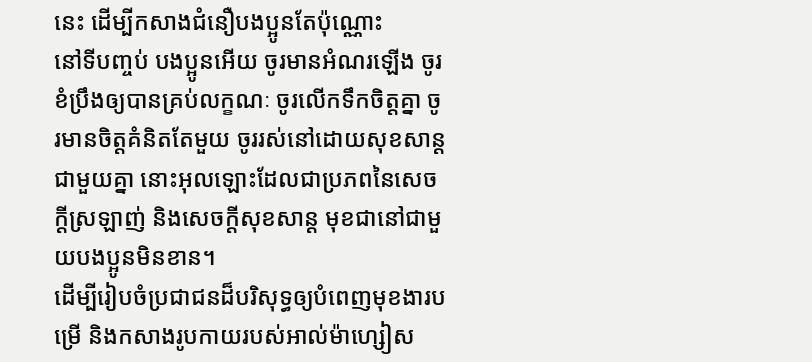នេះ ដើម្បីកសាងជំនឿបងប្អូនតែប៉ុណ្ណោះ
នៅទីបញ្ចប់ បងប្អូនអើយ ចូរមានអំណរឡើង ចូរខំប្រឹងឲ្យបានគ្រប់លក្ខណៈ ចូរលើកទឹកចិត្ដគ្នា ចូរមានចិត្ដគំនិតតែមួយ ចូររស់នៅដោយសុខសាន្ដជាមួយគ្នា នោះអុលឡោះដែលជាប្រភពនៃសេចក្ដីស្រឡាញ់ និងសេចក្ដីសុខសាន្ដ មុខជានៅជាមួយបងប្អូនមិនខាន។
ដើម្បីរៀបចំប្រជាជនដ៏បរិសុទ្ធឲ្យបំពេញមុខងារបម្រើ និងកសាងរូបកាយរបស់អាល់ម៉ាហ្សៀស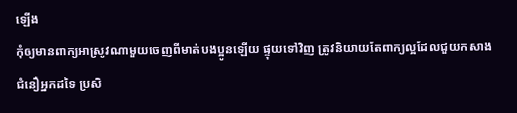ឡើង
កុំឲ្យមានពាក្យអាស្រូវណាមួយចេញពីមាត់បងប្អូនឡើយ ផ្ទុយទៅវិញ ត្រូវនិយាយតែពាក្យល្អដែលជួយកសាងជំនឿអ្នកដទៃ ប្រសិ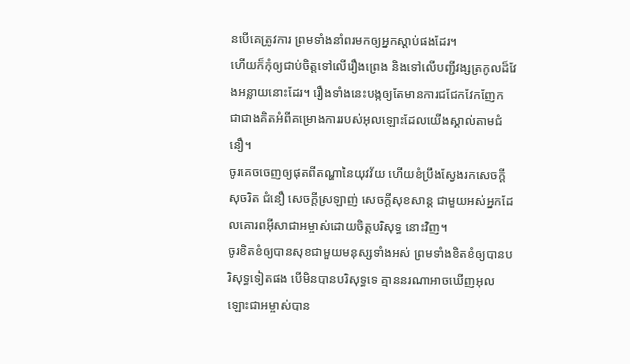នបើគេត្រូវការ ព្រមទាំងនាំពរមកឲ្យអ្នកស្ដាប់ផងដែរ។
ហើយក៏កុំឲ្យជាប់ចិត្ដទៅលើរឿងព្រេង និងទៅលើបញ្ជីវង្សត្រកូលដ៏វែងអន្លាយនោះដែរ។ រឿងទាំងនេះបង្កឲ្យតែមានការជជែកវែកញែក ជាជាងគិតអំពីគម្រោងការរបស់អុលឡោះដែលយើងស្គាល់តាមជំនឿ។
ចូរគេចចេញឲ្យផុតពីតណ្ហានៃយុវវ័យ ហើយខំប្រឹងស្វែងរកសេចក្ដីសុចរិត ជំនឿ សេចក្ដីស្រឡាញ់ សេចក្ដីសុខសាន្ដ ជាមួយអស់អ្នកដែលគោរពអ៊ីសាជាអម្ចាស់ដោយចិត្ដបរិសុទ្ធ នោះវិញ។
ចូរខិតខំឲ្យបានសុខជាមួយមនុស្សទាំងអស់ ព្រមទាំងខិតខំឲ្យបានបរិសុទ្ធទៀតផង បើមិនបានបរិសុទ្ធទេ គ្មាននរណាអាចឃើញអុលឡោះជាអម្ចាស់បាន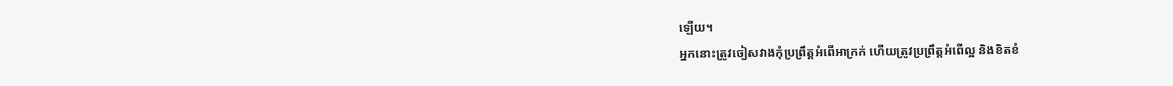ឡើយ។
អ្នកនោះត្រូវចៀសវាងកុំប្រព្រឹត្ដអំពើអាក្រក់ ហើយត្រូវប្រព្រឹត្ដអំពើល្អ និងខិតខំ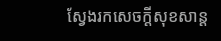ស្វែងរកសេចក្ដីសុខសាន្ដ